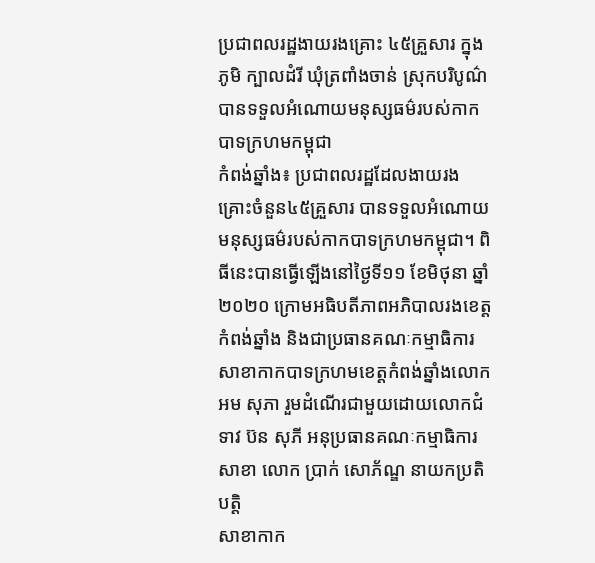ប្រជាពលរដ្ឋងាយរងគ្រោះ ៤៥គ្រួសារ ក្នុងភូមិ ក្បាលដំរី ឃុំត្រពាំងចាន់ ស្រុកបរិបូណ៌ បានទទួលអំណោយមនុស្សធម៌របស់កាកបាទក្រហមកម្ពុជា
កំពង់ឆ្នាំង៖ ប្រជាពលរដ្ឋដែលងាយរងគ្រោះចំនួន៤៥គ្រួសារ បានទទួលអំណោយមនុស្សធម៌របស់កាកបាទក្រហមកម្ពុជា។ ពិធីនេះបានធ្វើឡើងនៅថ្ងៃទី១១ ខែមិថុនា ឆ្នាំ២០២០ ក្រោមអធិបតីភាពអភិបាលរងខេត្តកំពង់ឆ្នាំង និងជាប្រធានគណៈកម្មាធិការសាខាកាកបាទក្រហមខេត្តកំពង់ឆ្នាំងលោក អម សុភា រួមដំណើរជាមួយដោយលោកជំទាវ ប៊ន សុភី អនុប្រធានគណៈកម្មាធិការសាខា លោក ប្រាក់ សោភ័ណ្ឌ នាយកប្រតិបត្តិ
សាខាកាក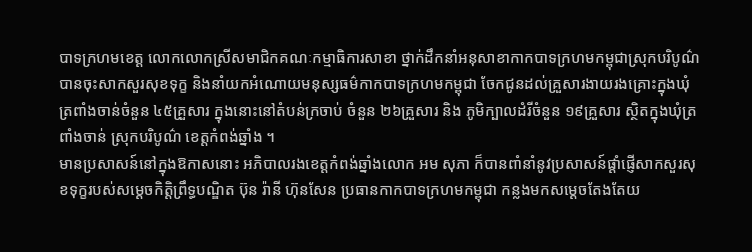បាទក្រហមខេត្ត លោកលោកស្រីសមាជិកគណៈកម្មាធិការសាខា ថ្នាក់ដឹកនាំអនុសាខាកាកបាទក្រហមកម្ពុជាស្រុកបរិបូណ៌
បានចុះសាកសួរសុខទុក្ខ និងនាំយកអំណោយមនុស្សធម៌កាកបាទក្រហមកម្ពុជា ចែកជូនដល់គ្រួសារងាយរងគ្រោះក្នុងឃុំត្រពាំងចាន់ចំនួន ៤៥គ្រួសារ ក្នុងនោះនៅតំបន់ក្រចាប់ ចំនួន ២៦គ្រួសារ និង ភូមិក្បាលដំរីចំនួន ១៩គ្រួសារ ស្ថិតក្នុងឃុំត្រពាំងចាន់ ស្រុកបរិបូណ៌ ខេត្តកំពង់ឆ្នាំង ។
មានប្រសាសន៍នៅក្នុងឱកាសនោះ អភិបាលរងខេត្តកំពង់ឆ្នាំងលោក អម សុភា ក៏បានពាំនាំនូវប្រសាសន៍ផ្ដាំផ្ញើសាកសួរសុខទុក្ខរបស់សម្ដេចកិត្តិព្រឹទ្ធបណ្ឌិត ប៊ុន រ៉ានី ហ៊ុនសែន ប្រធានកាកបាទក្រហមកម្ពុជា កន្លងមកសម្តេចតែងតែយ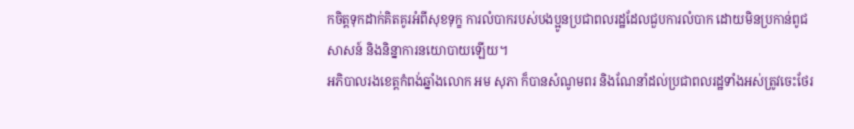កចិត្តទុកដាក់គិតគូរអំពីសុខទុក្ខ ការលំបាករបស់បងប្អូនប្រជាពលរដ្ឋដែលជួបការលំបាក ដោយមិនប្រកាន់ពូជសាសន៍ និងនិន្នាការនយោបាយឡើយ។
អភិបាលរងខេត្តកំពង់ឆ្នាំងលោក អម សុភា ក៏បានសំណូមពរ និងណែនាំដល់ប្រជាពលរដ្ឋទាំងអស់ត្រូវចេះថែរ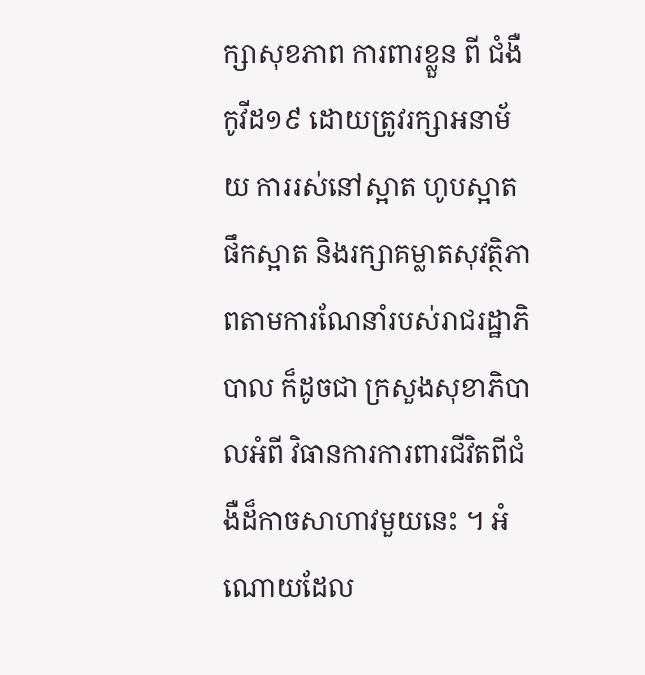ក្សាសុខភាព ការពារខ្លួន ពី ជំងឺកូវីដ១៩ ដោយត្រូវរក្សាអនាម័យ ការរស់នៅស្អាត ហូបស្អាត ផឹកស្អាត និងរក្សាគម្លាតសុវត្ថិភាពតាមការណែនាំរបស់រាជរដ្ឋាភិបាល ក៏ដូចជា ក្រសួងសុខាភិបាលអំពី វិធានការការពារជីវិតពីជំងឺដ៏កាចសាហាវមួយនេះ ។ អំណោយដែល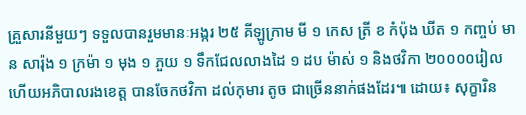គ្រួសារនីមួយៗ ទទួលបានរួមមានៈអង្ករ ២៥ គីឡូក្រាម មី ១ កេស ត្រី ខ កំប៉ុង ឃីត ១ កញ្ចប់ មាន សារ៉ុង ១ ក្រម៉ា ១ មុង ១ ភួយ ១ ទឹកជែលលាងដៃ ១ ដប ម៉ាស់ ១ និងថវិកា ២០០០០រៀល ហើយអភិបាលរងខេត្ត បានចែកថវិកា ដល់កុមារ តូច ជាច្រើននាក់ផងដែរ៕ ដោយ៖ សុក្ខារិន